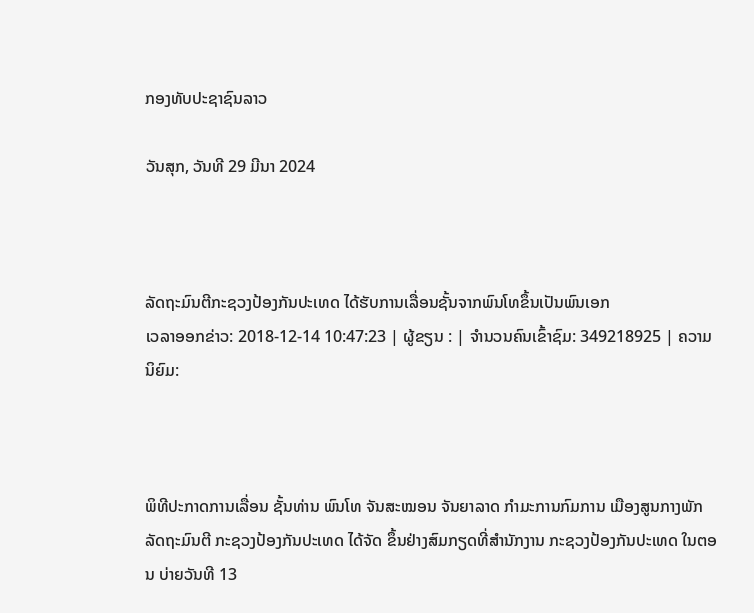ກອງທັບປະຊາຊົນລາວ

ວັນສຸກ, ວັນທີ 29 ມີນາ 2024



ລັດຖະມົນຕີກະຊວງປ້ອງກັນປະເທດ ໄດ້ຮັບການເລື່ອນຊັ້ນຈາກພົນໂທຂຶ້ນເປັນພົນເອກ
ເວລາອອກຂ່າວ: 2018-12-14 10:47:23 | ຜູ້ຂຽນ : | ຈຳນວນຄົນເຂົ້າຊົມ: 349218925 | ຄວາມນິຍົມ:



ພິທີປະກາດການເລື່ອນ ຊັ້ນທ່ານ ພົນໂທ ຈັນສະໝອນ ຈັນຍາລາດ ກຳມະການກົມການ ເມືອງສູນກາງພັກ ລັດຖະມົນຕີ ກະຊວງປ້ອງກັນປະເທດ ໄດ້ຈັດ ຂຶ້ນຢ່າງສົມກຽດທີ່ສຳນັກງານ ກະຊວງປ້ອງກັນປະເທດ ໃນຕອນ ບ່າຍວັນທີ 13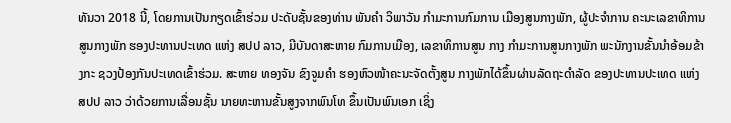ທັນວາ 2018 ນີ້, ໂດຍການເປັນກຽດເຂົ້າຮ່ວມ ປະດັບຊັ້ນຂອງທ່ານ ພັນຄຳ ວິພາວັນ ກຳມະການກົມການ ເມືອງສູນກາງພັກ, ຜູ້ປະຈຳການ ຄະນະເລຂາທິການສູນກາງພັກ ຮອງປະທານປະເທດ ແຫ່ງ ສປປ ລາວ, ມີບັນດາສະຫາຍ ກົມການເມືອງ, ເລຂາທິການສູນ ກາງ ກຳມະການສູນກາງພັກ ພະນັກງານຂັ້ນນຳອ້ອມຂ້າງກະ ຊວງປ້ອງກັນປະເທດເຂົ້າຮ່ວມ. ສະຫາຍ ທອງຈັນ ຂົງຈູມຄຳ ຮອງຫົວໜ້າຄະນະຈັດຕັ້ງສູນ ກາງພັກໄດ້ຂຶ້ນຜ່ານລັດຖະດຳລັດ ຂອງປະທານປະເທດ ແຫ່ງ ສປປ ລາວ ວ່າດ້ວຍການເລື່ອນຊັ້ນ ນາຍທະຫານຂັ້ນສູງຈາກພົນໂທ ຂຶ້ນເປັນພົນເອກ ເຊິ່ງ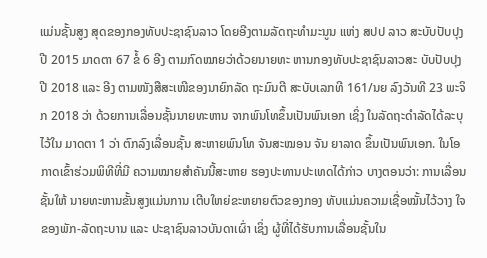ແມ່ນຊັ້ນສູງ ສຸດຂອງກອງທັບປະຊາຊົນລາວ ໂດຍອີງຕາມລັດຖະທຳມະນູນ ແຫ່ງ ສປປ ລາວ ສະບັບປັບປຸງ ປີ 2015 ມາດຕາ 67 ຂໍ້ 6 ອີງ ຕາມກົດໝາຍວ່າດ້ວຍນາຍທະ ຫານກອງທັບປະຊາຊົນລາວສະ ບັບປັບປຸງປີ 2018 ແລະ ອີງ ຕາມໜັງສືສະເໜີຂອງນາຍົກລັດ ຖະມົນຕີ ສະບັບເລກທີ 161/ນຍ ລົງວັນທີ 23 ພະຈິກ 2018 ວ່າ ດ້ວຍການເລື່ອນຊັ້ນນາຍທະຫານ ຈາກພົນໂທຂຶ້ນເປັນພົນເອກ ເຊິ່ງ ໃນລັດຖະດຳລັດໄດ້ລະບຸໄວ້ໃນ ມາດຕາ 1 ວ່າ ຕົກລົງເລື່ອນຊັ້ນ ສະຫາຍພົນໂທ ຈັນສະໝອນ ຈັນ ຍາລາດ ຂຶ້ນເປັນພົນເອກ. ໃນໂອກາດເຂົ້າຮ່ວມພິທີທີ່ມີ ຄວາມໝາຍສຳຄັນນີ້ສະຫາຍ ຮອງປະທານປະເທດໄດ້ກ່າວ ບາງຕອນວ່າ: ການເລື່ອນຊັ້ນໃຫ້ ນາຍທະຫານຂັ້ນສູງແມ່ນການ ເຕີບໃຫຍ່ຂະຫຍາຍຕົວຂອງກອງ ທັບແມ່ນຄວາມເຊື່ອໝັ້ນໄວ້ວາງ ໃຈຂອງພັກ-ລັດຖະບານ ແລະ ປະຊາຊົນລາວບັນດາເຜົ່າ ເຊິ່ງ ຜູ້ທີ່ໄດ້ຮັບການເລື່ອນຊັ້ນໃນ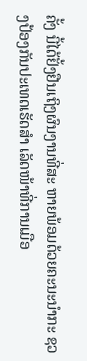ຄັ້ງ ນີ້ໄດ້ຢັ້ງຢືນເຖິງຜົນງານທີ່ສະ ຫາຍພ້ອມດ້ວຍຄະນະນຳກະ ຊວງປ້ອງກັນປະເທດເຮັດສຳ ເລັດໜ້າທີ່ການເມືອ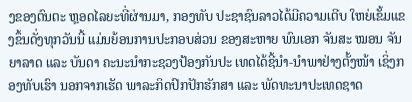ງຂອງຕົນຕະ ຫຼອດໄລຍະທີ່ຜ່ານມາ, ກອງທັບ ປະຊາຊົນລາວໄດ້ມີຄວາມເຕີບ ໃຫຍ່ເຂັ້ມແຂງຂຶ້ນດັ່ງທຸກວັນນີ້ ແມ່ນຍ້ອນການປະກອບສ່ວນ ຂອງສະຫາຍ ພົນເອກ ຈັນສະ ໝອນ ຈັນຍາລາດ ແລະ ບັນດາ ຄະນະນຳກະຊວງປ້ອງກັນປະ ເທດໄດ້ຊີ້ນຳ-ນຳພາຢ່າງຕັ້ງໜ້າ ເຊິ່ງກອງທັບເຮົາ ນອກຈາກເຮັດ ພາລະກິດປົກປັກຮັກສາ ແລະ ພັດທະນາປະເທດຊາດ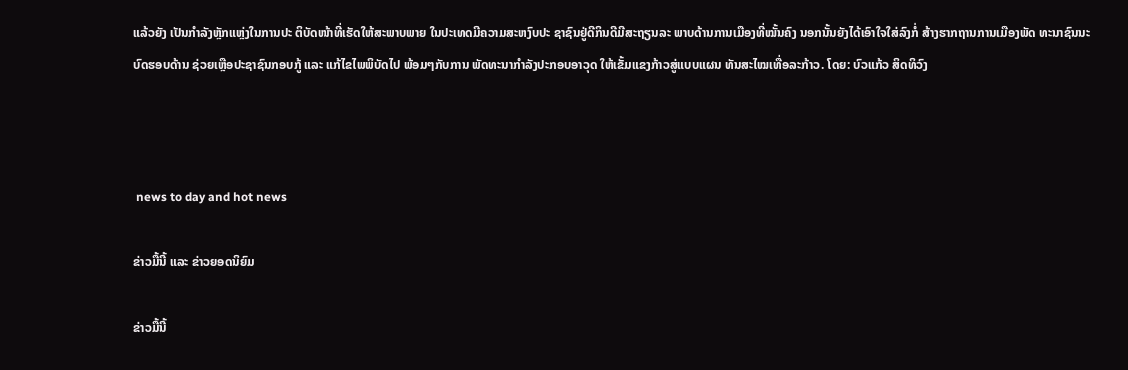ແລ້ວຍັງ ເປັນກຳລັງຫຼັກແຫຼ່ງໃນການປະ ຕິບັດໜ້າທີ່ເຮັດໃຫ້ສະພາບພາຍ ໃນປະເທດມີຄວາມສະຫງົບປະ ຊາຊົນຢູ່ດີກິນດີມີສະຖຽນລະ ພາບດ້ານການເມືອງທີ່ໝັ້ນຄົງ ນອກນັ້ນຍັງໄດ້ເອົາໃຈໃສ່ລົງກໍ່ ສ້າງຮາກຖານການເມືອງພັດ ທະນາຊົນນະບົດຮອບດ້ານ ຊ່ວຍເຫຼືອປະຊາຊົນກອບກູ້ ແລະ ແກ້ໄຂໄພພິບັດໄປ ພ້ອມໆກັບການ ພັດທະນາກຳລັງປະກອບອາວຸດ ໃຫ້ເຂັ້ມແຂງກ້າວສູ່ແບບແຜນ ທັນສະໄໝເທື່ອລະກ້າວ. ໂດຍ: ບົວແກ້ວ ສິດທິວົງ



 news to day and hot news

ຂ່າວມື້ນີ້ ແລະ ຂ່າວຍອດນິຍົມ

ຂ່າວມື້ນີ້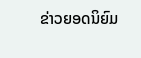ຂ່າວຍອດນິຍົມ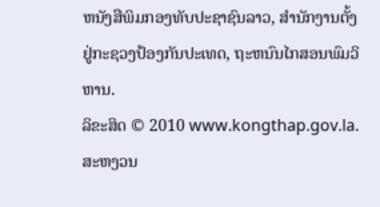ຫນັງສືພິມກອງທັບປະຊາຊົນລາວ, ສຳນັກງານຕັ້ງຢູ່ກະຊວງປ້ອງກັນປະເທດ, ຖະຫນົນໄກສອນພົມວິຫານ.
ລິຂະສິດ © 2010 www.kongthap.gov.la. ສະຫງວນ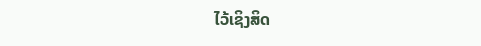ໄວ້ເຊິງສິດ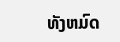ທັງຫມົດ